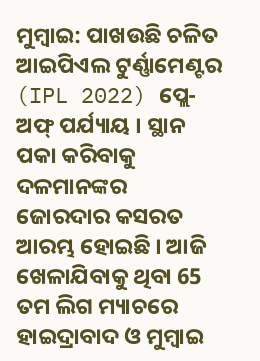ମୁମ୍ବାଇ: ପାଖଉଛି ଚଳିତ ଆଇପିଏଲ ଟୁର୍ଣ୍ଣାମେଣ୍ଟର (IPL 2022) ପ୍ଲେ-ଅଫ୍ ପର୍ଯ୍ୟାୟ । ସ୍ଥାନ ପକା କରିବାକୁ ଦଳମାନଙ୍କର ଜୋରଦାର କସରତ ଆରମ୍ଭ ହୋଇଛି । ଆଜି ଖେଳାଯିବାକୁ ଥିବା 65 ତମ ଲିଗ ମ୍ୟାଚରେ ହାଇଦ୍ରାବାଦ ଓ ମୁମ୍ବାଇ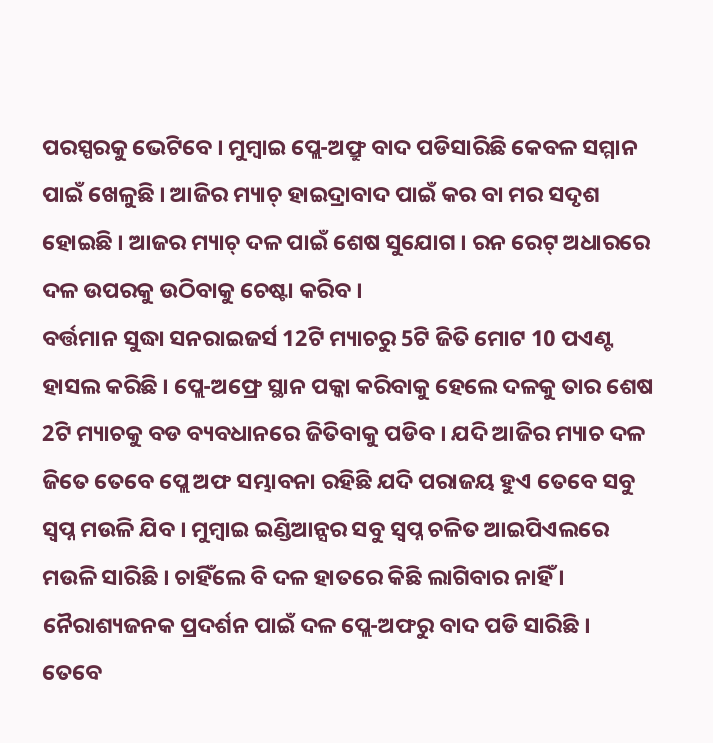ପରସ୍ପରକୁ ଭେଟିବେ । ମୁମ୍ବାଇ ପ୍ଲେ-ଅଫ୍ରୁ ବାଦ ପଡିସାରିଛି କେବଳ ସମ୍ମାନ ପାଇଁ ଖେଳୁଛି । ଆଜିର ମ୍ୟାଚ୍ ହାଇଦ୍ରାବାଦ ପାଇଁ କର ବା ମର ସଦୃଶ ହୋଇଛି । ଆଜର ମ୍ୟାଚ୍ ଦଳ ପାଇଁ ଶେଷ ସୁଯୋଗ । ରନ ରେଟ୍ ଅଧାରରେ ଦଳ ଉପରକୁ ଉଠିବାକୁ ଚେଷ୍ଟା କରିବ ।
ବର୍ତ୍ତମାନ ସୁଦ୍ଧା ସନରାଇଜର୍ସ 12ଟି ମ୍ୟାଚରୁ 5ଟି ଜିତି ମୋଟ 10 ପଏଣ୍ଟ ହାସଲ କରିଛି । ପ୍ଲେ-ଅଫ୍ରେ ସ୍ଥାନ ପକ୍କା କରିବାକୁ ହେଲେ ଦଳକୁ ତାର ଶେଷ 2ଟି ମ୍ୟାଚକୁ ବଡ ବ୍ୟବଧାନରେ ଜିତିବାକୁ ପଡିବ । ଯଦି ଆଜିର ମ୍ୟାଚ ଦଳ ଜିତେ ତେବେ ପ୍ଲେ ଅଫ ସମ୍ଭାବନା ରହିଛି ଯଦି ପରାଜୟ ହୁଏ ତେବେ ସବୁ ସ୍ବପ୍ନ ମଉଳି ଯିବ । ମୁମ୍ବାଇ ଇଣ୍ଡିଆନ୍ସର ସବୁ ସ୍ବପ୍ନ ଚଳିତ ଆଇପିଏଲରେ ମଉଳି ସାରିଛି । ଚାହିଁଲେ ବି ଦଳ ହାତରେ କିଛି ଲାଗିବାର ନାହିଁ । ନୈରାଶ୍ୟଜନକ ପ୍ରଦର୍ଶନ ପାଇଁ ଦଳ ପ୍ଲେ-ଅଫରୁ ବାଦ ପଡି ସାରିଛି । ତେବେ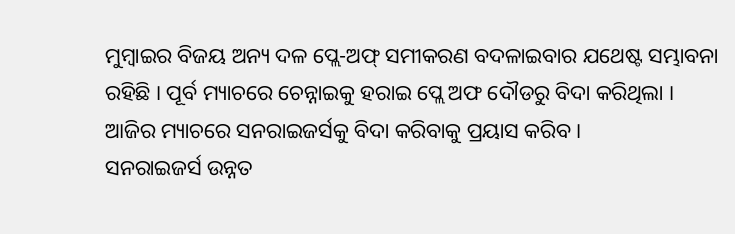ମୁମ୍ବାଇର ବିଜୟ ଅନ୍ୟ ଦଳ ପ୍ଲେ-ଅଫ୍ ସମୀକରଣ ବଦଳାଇବାର ଯଥେଷ୍ଟ ସମ୍ଭାବନା ରହିଛି । ପୂର୍ବ ମ୍ୟାଚରେ ଚେନ୍ନାଇକୁ ହରାଇ ପ୍ଲେ ଅଫ ଦୌଡରୁ ବିଦା କରିଥିଲା । ଆଜିର ମ୍ୟାଚରେ ସନରାଇଜର୍ସକୁ ବିଦା କରିବାକୁ ପ୍ରୟାସ କରିବ ।
ସନରାଇଜର୍ସ ଉନ୍ନତ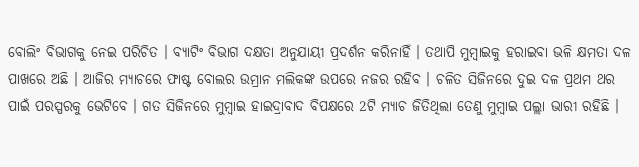ବୋଲିଂ ବିଭାଗକୁ ନେଇ ପରିଚିତ । ବ୍ୟାଟିଂ ବିଭାଗ ଦକ୍ଷତା ଅନୁଯାୟୀ ପ୍ରଦର୍ଶନ କରିନାହିଁ । ତଥାପି ମୁମ୍ବାଇକୁ ହରାଇବା ଭଳି କ୍ଷମତା ଦଳ ପାଖରେ ଅଛି । ଆଜିର ମ୍ୟାଚରେ ଫାଷ୍ଟ ବୋଲର ଉମ୍ରାନ ମଲିକଙ୍କ ଉପରେ ନଜର ରହିବ । ଚଳିତ ସିଜିନରେ ଦୁଇ ଦଳ ପ୍ରଥମ ଥର ପାଇଁ ପରସ୍ପରକୁ ଭେଟିବେ । ଗତ ସିଜିନରେ ମୁମ୍ବାଇ ହାଇଦ୍ରାବାଦ ବିପକ୍ଷରେ 2ଟି ମ୍ୟାଚ ଜିତିଥିଲା ତେଣୁ ମୁମ୍ବାଇ ପଲ୍ଲା ଭାରୀ ରହିଛି ।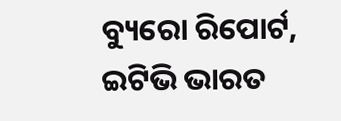ବ୍ୟୁରୋ ରିପୋର୍ଟ, ଇଟିଭି ଭାରତ